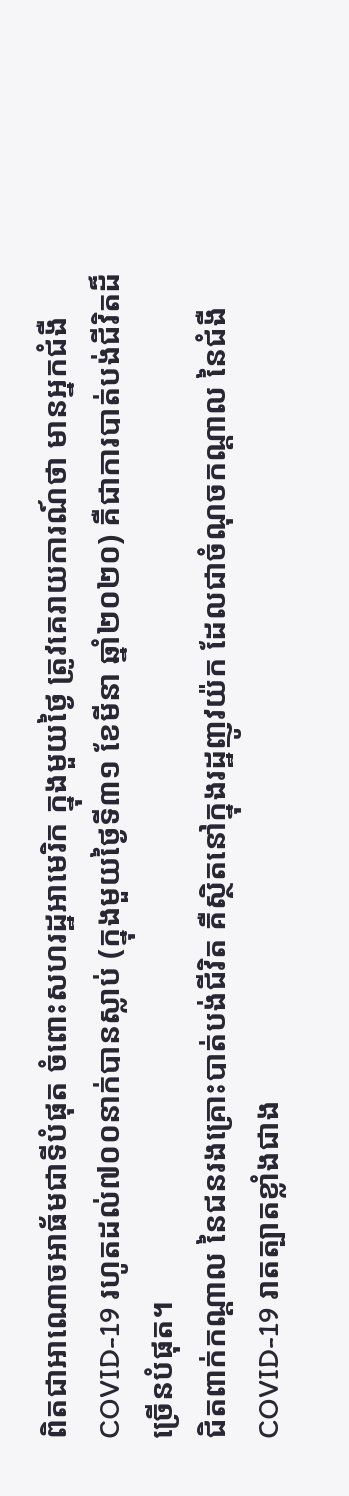ពិតជាអាណោចអាធ័មជាទីបំផុត ចំពោះសហរដ្ឋអាមេរិក ក្នុងមួយថ្ងៃ ត្រូវគេរាយការណ៍ថា មានអ្នកជំងឺ COVID-19 រហូតដល់៧០០នាក់បានស្លាប់ (ក្នុងមួយថ្ងៃទី៣១ ខែមីនា ឆ្នាំ២០២០) គឺជាការបាត់បង់ជីវិតដ៏ច្រើនបំផុត។
ជិតពាក់កណ្តាល នៃជនរងគ្រោះបាត់បង់ជីវិត គឺស្ថិតនៅក្នុងរដ្ឋញូវយ៉ក ដែលជាចំណុចកណ្តាល នៃជំងឺ COVID-19 រាតត្បាតខ្លាំងជាង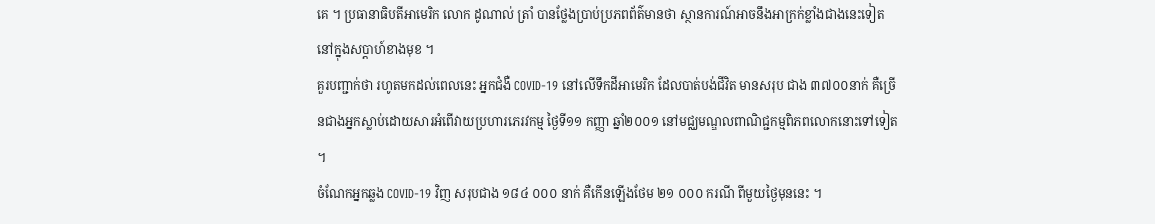គេ ។ ប្រធានាធិបតីអាមេរិក លោក ដូណាល់ ត្រាំ បានថ្លែងប្រាប់ប្រភពព័ត៌មានថា ស្ថានការណ៍អាចនឹងអាក្រក់ខ្លាំងជាងនេះទៀត នៅក្នុងសប្តាហ៍ខាងមុខ ។
គួរបញ្ជាក់ថា រហូតមកដល់ពេលនេះ អ្នកជំងឺ COVID-19 នៅលើទឹកដីអាមេរិក ដែលបាត់បង់ជីវិត មានសរុប ជាង ៣៧០០នាក់ គឺច្រើនជាងអ្នកស្លាប់ដោយសារអំពើវាយប្រហារភេរវកម្ម ថ្ងៃទី១១ កញ្ញា ឆ្នាំ២០០១ នៅមជ្ឈមណ្ឌលពាណិជ្ជកម្មពិភពលោកនោះទៅទៀត ។
ចំណែកអ្នកឆ្លង COVID-19 វិញ សរុបជាង ១៨៤ ០០០ នាក់ គឺកើនឡើងថែម ២១ ០០០ ករណី ពីមួយថ្ងៃមុននេះ ។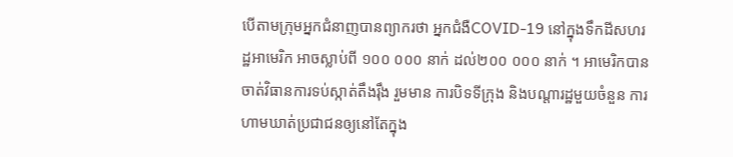បើតាមក្រុមអ្នកជំនាញបានព្យាករថា អ្នកជំងឺCOVID-19 នៅក្នុងទឹកដីសហរដ្ឋអាមេរិក អាចស្លាប់ពី ១០០ ០០០ នាក់ ដល់២០០ ០០០ នាក់ ។ អាមេរិកបានចាត់វិធានការទប់ស្កាត់តឹងរ៉ឹង រួមមាន ការបិទទីក្រុង និងបណ្តារដ្ឋមួយចំនួន ការហាមឃាត់ប្រជាជនឲ្យនៅតែក្នុង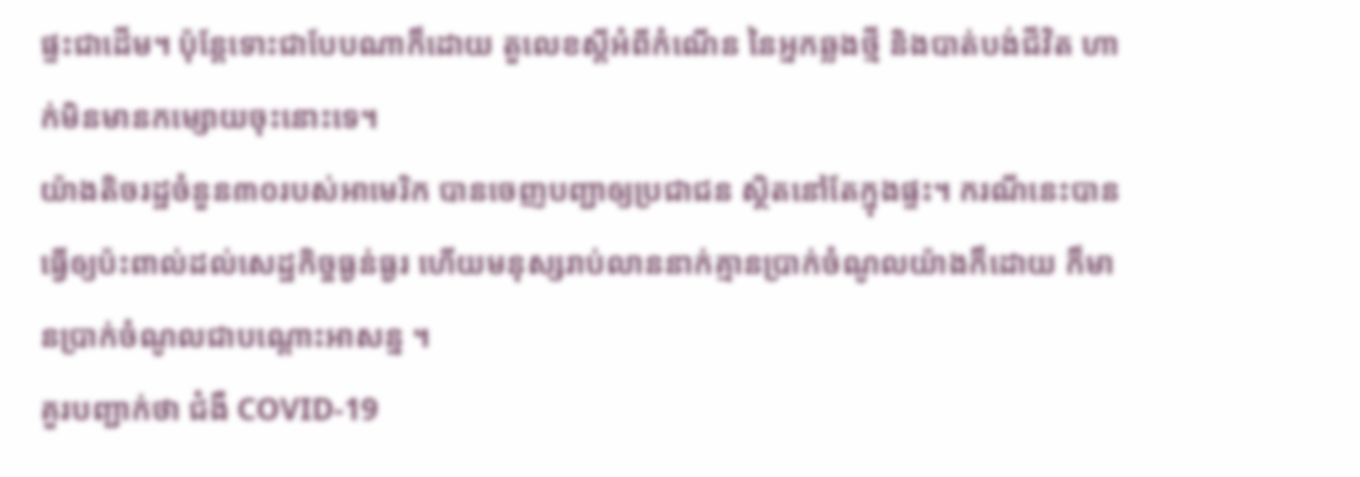ផ្ទះជាដើម។ ប៉ុន្តែទោះជាបែបណាក៏ដោយ តួលេខស្តីអំពីកំណើន នៃអ្នកឆ្លងថ្មី និងបាត់បង់ជីវិត ហាក់មិនមានកម្សោយចុះនោះទេ។
យ៉ាងតិចរដ្ឋចំនួន៣០របស់អាមេរិក បានចេញបញ្ជាឲ្យប្រជាជន ស្ថិតនៅតែក្នុងផ្ទះ។ ករណីនេះបានធ្វើឲ្យប៉ះពាល់ដល់សេដ្ឋកិច្ចធ្ងន់ធ្ងរ ហើយមនុស្សរាប់លាននាក់គ្មានប្រាក់ចំណូលយ៉ាងក៏ដោយ ក៏មានប្រាក់ចំណូលជាបណ្តោះអាសន្ន ។
គួរបញ្ជាក់ថា ជំងឺ COVID-19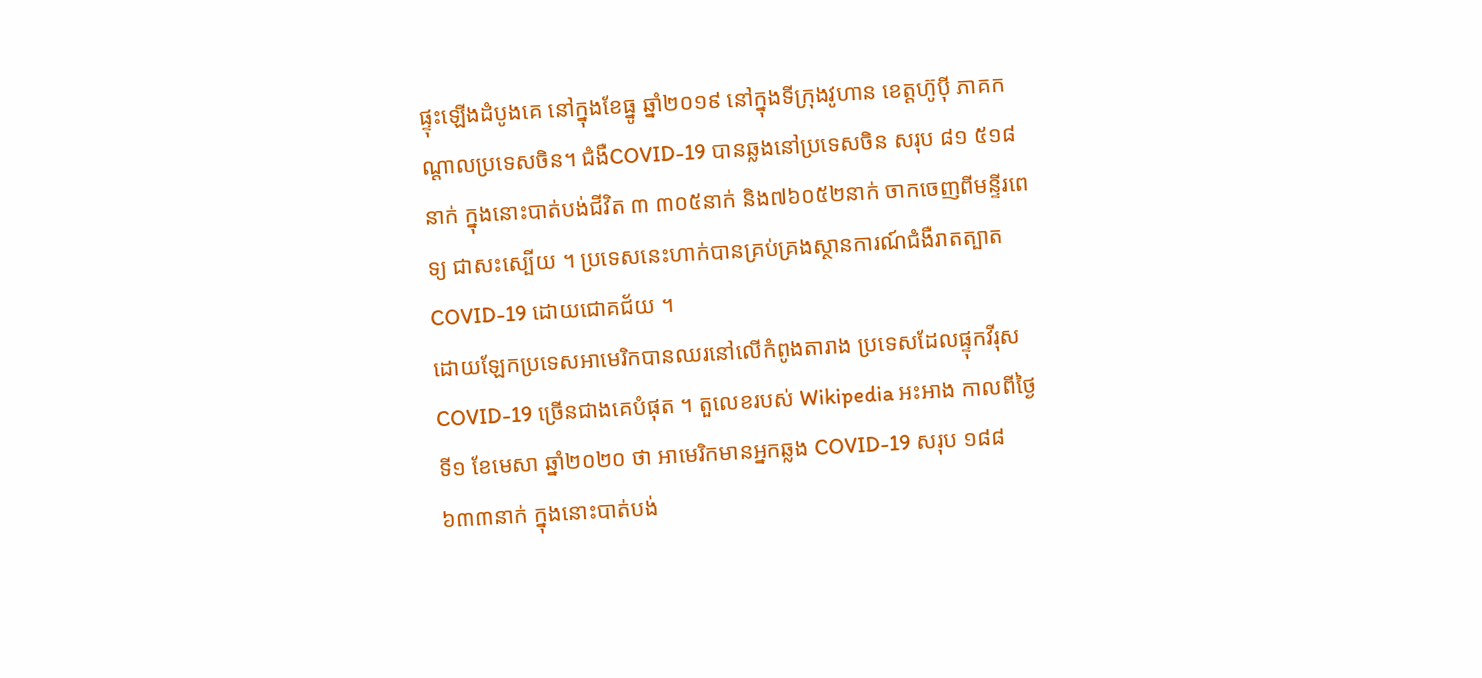ផ្ទុះឡើងដំបូងគេ នៅក្នុងខែធ្នូ ឆ្នាំ២០១៩ នៅក្នុងទីក្រុងវូហាន ខេត្តហ៊ូប៉ី ភាគកណ្តាលប្រទេសចិន។ ជំងឺCOVID-19 បានឆ្លងនៅប្រទេសចិន សរុប ៨១ ៥១៨នាក់ ក្នុងនោះបាត់បង់ជីវិត ៣ ៣០៥នាក់ និង៧៦០៥២នាក់ ចាកចេញពីមន្ទីរពេទ្យ ជាសះស្បើយ ។ ប្រទេសនេះហាក់បានគ្រប់គ្រងស្ថានការណ៍ជំងឺរាតត្បាត COVID-19 ដោយជោគជ័យ ។
ដោយឡែកប្រទេសអាមេរិកបានឈរនៅលើកំពូងតារាង ប្រទេសដែលផ្ទុកវីរុស COVID-19 ច្រើនជាងគេបំផុត ។ តួលេខរបស់ Wikipedia អះអាង កាលពីថ្ងៃទី១ ខែមេសា ឆ្នាំ២០២០ ថា អាមេរិកមានអ្នកឆ្លង COVID-19 សរុប ១៨៨ ៦៣៣នាក់ ក្នុងនោះបាត់បង់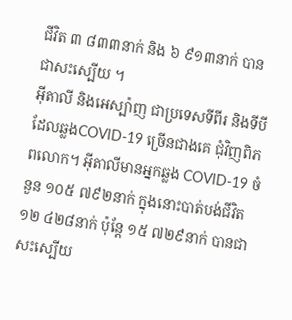ជីវិត ៣ ៨៣៣នាក់ និង ៦ ៩១៣នាក់ បានជាសះស្បើយ ។
អ៊ីតាលី និងអេស្ប៉ាញ ជាប្រទេសទីពីរ និងទីបី ដែលឆ្លងCOVID-19 ច្រើនជាងគេ ជុំវិញពិភពលោក។ អ៊ីតាលីមានអ្នកឆ្លង COVID-19 ចំនួន ១០៥ ៧៩២នាក់ ក្នុងនោះបាត់បង់ជីវិត ១២ ៤២៨នាក់ ប៉ុន្តែ ១៥ ៧២៩នាក់ បានជាសះស្បើយ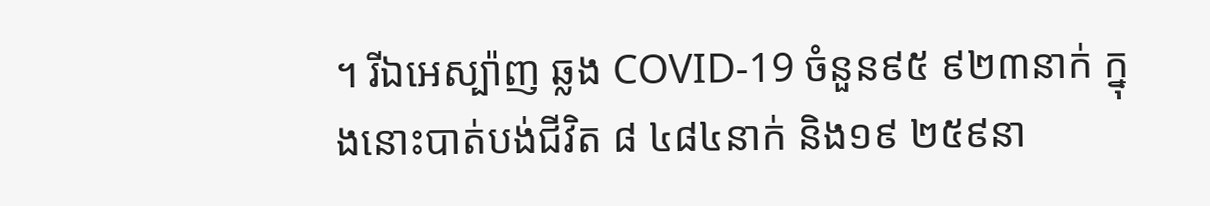។ រីឯអេស្ប៉ាញ ឆ្លង COVID-19 ចំនួន៩៥ ៩២៣នាក់ ក្នុងនោះបាត់បង់ជីវិត ៨ ៤៨៤នាក់ និង១៩ ២៥៩នា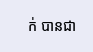ក់ បានជា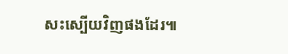សះស្បើយវិញផងដែរ៕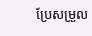ប្រែសម្រួល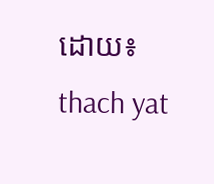ដោយ៖ thach yat